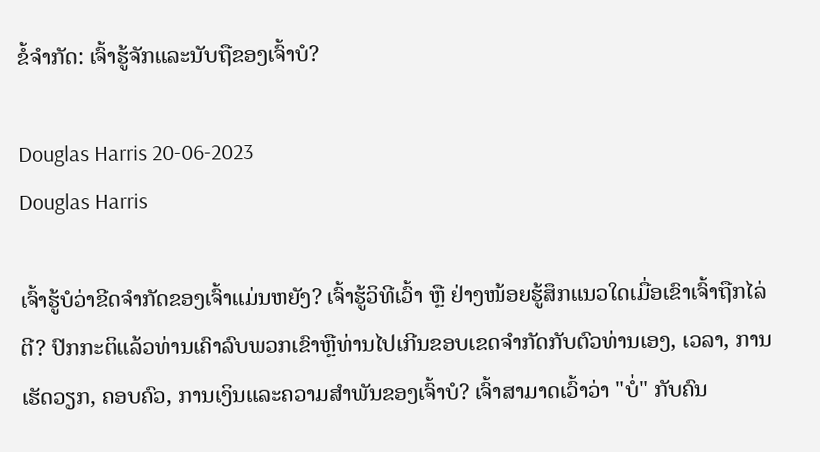ຂໍ້ຈໍາກັດ: ເຈົ້າຮູ້ຈັກແລະນັບຖືຂອງເຈົ້າບໍ?

Douglas Harris 20-06-2023
Douglas Harris

ເຈົ້າຮູ້ບໍວ່າຂີດຈຳກັດຂອງເຈົ້າແມ່ນຫຍັງ? ເຈົ້າຮູ້ວິທີເວົ້າ ຫຼື ຢ່າງໜ້ອຍຮູ້ສຶກແນວໃດເມື່ອເຂົາເຈົ້າຖືກໄລ່ຕີ? ປົກກະຕິແລ້ວທ່ານເຄົາລົບພວກເຂົາຫຼືທ່ານໄປເກີນຂອບເຂດຈໍາກັດກັບຕົວທ່ານເອງ, ເວລາ, ການເຮັດວຽກ, ຄອບຄົວ, ການເງິນແລະຄວາມສໍາພັນຂອງເຈົ້າບໍ? ເຈົ້າສາມາດເວົ້າວ່າ "ບໍ່" ກັບຄົນ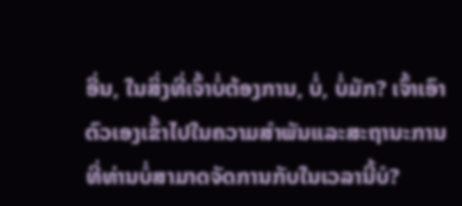ອື່ນ, ໃນສິ່ງທີ່ເຈົ້າບໍ່ຕ້ອງການ, ບໍ່, ບໍ່ມັກ? ເຈົ້າເອົາຕົວເອງເຂົ້າໄປໃນຄວາມສໍາພັນແລະສະຖານະການທີ່ທ່ານບໍ່ສາມາດຈັດການກັບໃນເວລານີ້ບໍ?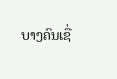ບາງຄົນເຊື່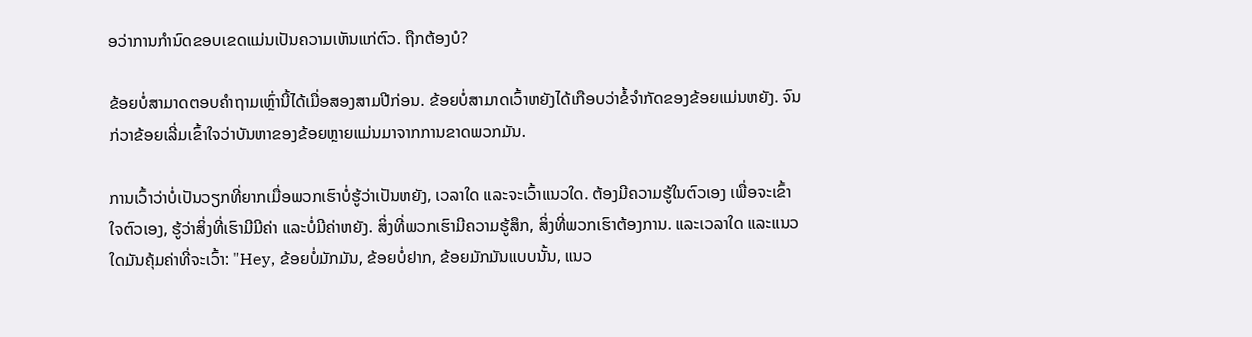ອວ່າການກໍານົດຂອບເຂດແມ່ນເປັນຄວາມເຫັນແກ່ຕົວ. ຖືກຕ້ອງບໍ?

ຂ້ອຍບໍ່ສາມາດຕອບຄຳຖາມເຫຼົ່ານີ້ໄດ້ເມື່ອສອງສາມປີກ່ອນ. ຂ້ອຍບໍ່ສາມາດເວົ້າຫຍັງໄດ້ເກືອບວ່າຂໍ້ຈຳກັດຂອງຂ້ອຍແມ່ນຫຍັງ. ຈົນກ່ວາຂ້ອຍເລີ່ມເຂົ້າໃຈວ່າບັນຫາຂອງຂ້ອຍຫຼາຍແມ່ນມາຈາກການຂາດພວກມັນ.

ການເວົ້າວ່າບໍ່ເປັນວຽກທີ່ຍາກເມື່ອພວກເຮົາບໍ່ຮູ້ວ່າເປັນຫຍັງ, ເວລາໃດ ແລະຈະເວົ້າແນວໃດ. ຕ້ອງມີຄວາມຮູ້ໃນຕົວເອງ ເພື່ອຈະເຂົ້າໃຈຕົວເອງ, ຮູ້ວ່າສິ່ງທີ່ເຮົາມີມີຄ່າ ແລະບໍ່ມີຄ່າຫຍັງ. ສິ່ງທີ່ພວກເຮົາມີຄວາມຮູ້ສຶກ, ສິ່ງທີ່ພວກເຮົາຕ້ອງການ. ແລະເວລາໃດ ແລະແນວໃດມັນຄຸ້ມຄ່າທີ່ຈະເວົ້າ: "Hey, ຂ້ອຍບໍ່ມັກມັນ, ຂ້ອຍບໍ່ຢາກ, ຂ້ອຍມັກມັນແບບນັ້ນ, ແນວ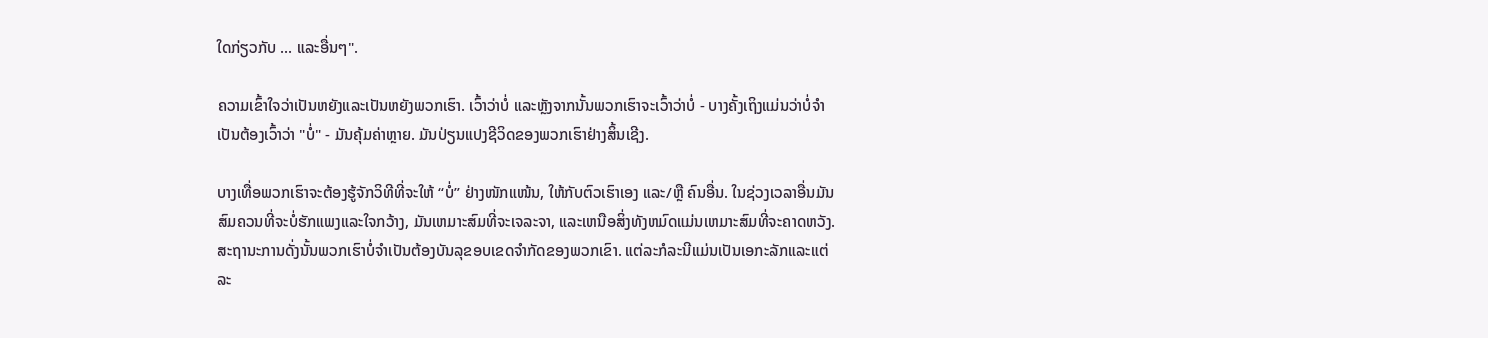ໃດກ່ຽວກັບ ... ແລະອື່ນໆ".

ຄວາມເຂົ້າໃຈວ່າເປັນຫຍັງແລະເປັນຫຍັງພວກເຮົາ. ເວົ້າວ່າບໍ່ ແລະຫຼັງຈາກນັ້ນພວກເຮົາຈະເວົ້າວ່າບໍ່ - ບາງຄັ້ງເຖິງແມ່ນວ່າບໍ່ຈໍາເປັນຕ້ອງເວົ້າວ່າ "ບໍ່" - ມັນຄຸ້ມຄ່າຫຼາຍ. ມັນປ່ຽນແປງຊີວິດຂອງພວກເຮົາຢ່າງສິ້ນເຊີງ.

ບາງເທື່ອພວກເຮົາຈະຕ້ອງຮູ້ຈັກວິທີທີ່ຈະໃຫ້ “ບໍ່” ຢ່າງໜັກແໜ້ນ, ໃຫ້ກັບຕົວເຮົາເອງ ແລະ/ຫຼື ຄົນອື່ນ. ໃນຊ່ວງເວລາອື່ນມັນສົມຄວນທີ່ຈະບໍ່ຮັກແພງແລະໃຈກວ້າງ, ມັນເຫມາະສົມທີ່ຈະເຈລະຈາ, ແລະເຫນືອສິ່ງທັງຫມົດແມ່ນເຫມາະສົມທີ່ຈະຄາດຫວັງ.ສະຖານະການດັ່ງນັ້ນພວກເຮົາບໍ່ຈໍາເປັນຕ້ອງບັນລຸຂອບເຂດຈໍາກັດຂອງພວກເຂົາ. ແຕ່ລະກໍລະນີແມ່ນເປັນເອກະລັກແລະແຕ່ລະ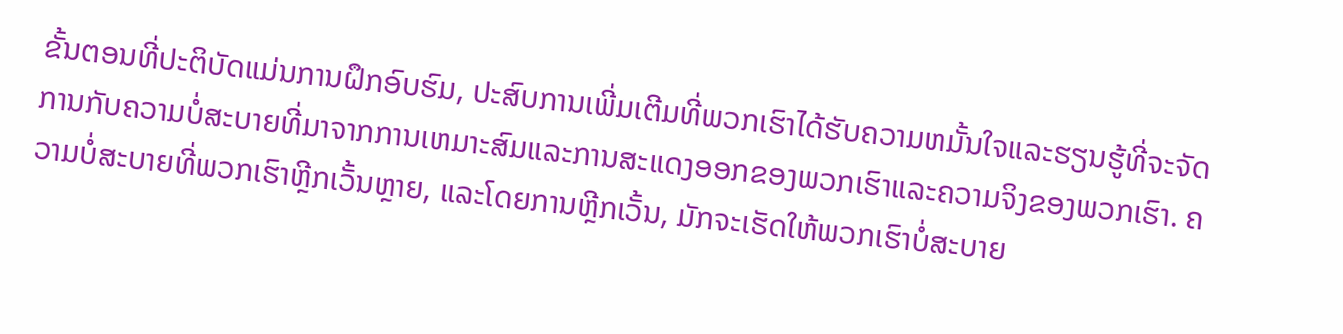ຂັ້ນຕອນທີ່ປະຕິບັດແມ່ນການຝຶກອົບຮົມ, ປະສົບການເພີ່ມເຕີມທີ່ພວກເຮົາໄດ້ຮັບຄວາມຫມັ້ນໃຈແລະຮຽນຮູ້ທີ່ຈະຈັດການກັບຄວາມບໍ່ສະບາຍທີ່ມາຈາກການເຫມາະສົມແລະການສະແດງອອກຂອງພວກເຮົາແລະຄວາມຈິງຂອງພວກເຮົາ. ຄວາມບໍ່ສະບາຍທີ່ພວກເຮົາຫຼີກເວັ້ນຫຼາຍ, ແລະໂດຍການຫຼີກເວັ້ນ, ມັກຈະເຮັດໃຫ້ພວກເຮົາບໍ່ສະບາຍ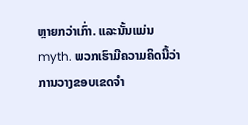ຫຼາຍກວ່າເກົ່າ. ແລະນັ້ນແມ່ນ myth. ພວກເຮົາມີຄວາມຄິດນີ້ວ່າການວາງຂອບເຂດຈໍາ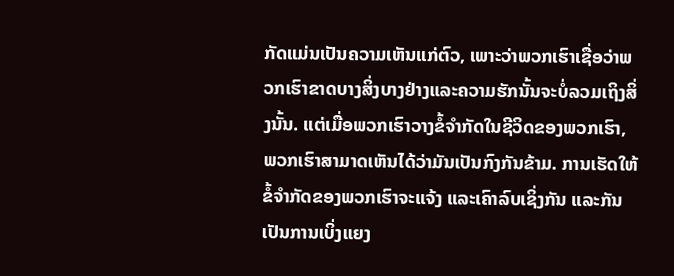ກັດແມ່ນເປັນຄວາມເຫັນແກ່ຕົວ, ເພາະວ່າພວກເຮົາເຊື່ອວ່າພວກເຮົາຂາດບາງສິ່ງບາງຢ່າງແລະຄວາມຮັກນັ້ນຈະບໍ່ລວມເຖິງສິ່ງນັ້ນ. ແຕ່ເມື່ອພວກເຮົາວາງຂໍ້ຈໍາກັດໃນຊີວິດຂອງພວກເຮົາ, ພວກເຮົາສາມາດເຫັນໄດ້ວ່າມັນເປັນກົງກັນຂ້າມ. ການເຮັດໃຫ້ຂໍ້ຈຳກັດຂອງພວກເຮົາຈະແຈ້ງ ແລະເຄົາລົບເຊິ່ງກັນ ແລະກັນ ເປັນການເບິ່ງແຍງ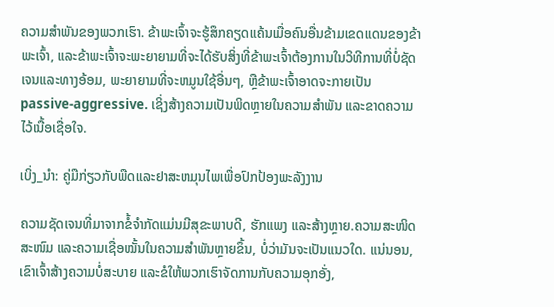ຄວາມສຳພັນຂອງພວກເຮົາ. ຂ້າພະເຈົ້າຈະຮູ້ສຶກຄຽດແຄ້ນເມື່ອຄົນອື່ນຂ້າມເຂດແດນຂອງຂ້າພະເຈົ້າ, ແລະຂ້າພະເຈົ້າຈະພະຍາຍາມທີ່ຈະໄດ້ຮັບສິ່ງທີ່ຂ້າພະເຈົ້າຕ້ອງການໃນວິທີການທີ່ບໍ່ຊັດເຈນແລະທາງອ້ອມ, ພະຍາຍາມທີ່ຈະຫມູນໃຊ້ອື່ນໆ, ຫຼືຂ້າພະເຈົ້າອາດຈະກາຍເປັນ passive-aggressive. ເຊິ່ງສ້າງຄວາມເປັນພິດຫຼາຍໃນຄວາມສຳພັນ ແລະຂາດຄວາມໄວ້ເນື້ອເຊື່ອໃຈ.

ເບິ່ງ_ນຳ: ຄູ່ມືກ່ຽວກັບພືດແລະຢາສະຫມຸນໄພເພື່ອປົກປ້ອງພະລັງງານ

ຄວາມຊັດເຈນທີ່ມາຈາກຂໍ້ຈຳກັດແມ່ນມີສຸຂະພາບດີ, ຮັກແພງ ແລະສ້າງຫຼາຍ.ຄວາມສະໜິດສະໜົມ ແລະຄວາມເຊື່ອໝັ້ນໃນຄວາມສຳພັນຫຼາຍຂຶ້ນ, ບໍ່ວ່າມັນຈະເປັນແນວໃດ. ແນ່ນອນ, ເຂົາເຈົ້າສ້າງຄວາມບໍ່ສະບາຍ ແລະຂໍໃຫ້ພວກເຮົາຈັດການກັບຄວາມອຸກອັ່ງ,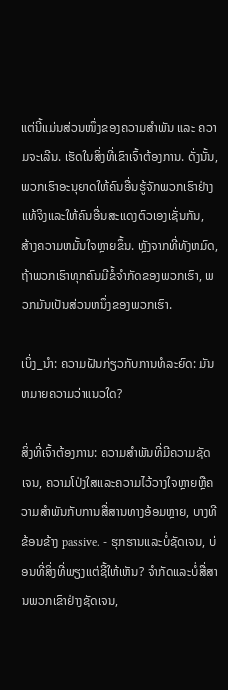ແຕ່ນີ້ແມ່ນສ່ວນໜຶ່ງຂອງຄວາມສຳພັນ ແລະ ຄວາມຈະເລີນ. ເຮັດໃນສິ່ງທີ່ເຂົາເຈົ້າຕ້ອງການ. ດັ່ງນັ້ນ, ພວກເຮົາອະນຸຍາດໃຫ້ຄົນອື່ນຮູ້ຈັກພວກເຮົາຢ່າງແທ້ຈິງແລະໃຫ້ຄົນອື່ນສະແດງຕົວເອງເຊັ່ນກັນ, ສ້າງຄວາມຫມັ້ນໃຈຫຼາຍຂຶ້ນ. ຫຼັງຈາກທີ່ທັງຫມົດ, ຖ້າພວກເຮົາທຸກຄົນມີຂໍ້ຈໍາກັດຂອງພວກເຮົາ, ພວກມັນເປັນສ່ວນຫນຶ່ງຂອງພວກເຮົາ.

ເບິ່ງ_ນຳ: ຄວາມຝັນກ່ຽວກັບການທໍລະຍົດ: ມັນຫມາຍຄວາມວ່າແນວໃດ?

ສິ່ງທີ່ເຈົ້າຕ້ອງການ: ຄວາມສໍາພັນທີ່ມີຄວາມຊັດເຈນ, ຄວາມໂປ່ງໃສແລະຄວາມໄວ້ວາງໃຈຫຼາຍຫຼືຄວາມສໍາພັນກັບການສື່ສານທາງອ້ອມຫຼາຍ, ບາງທີຂ້ອນຂ້າງ passive. - ຮຸກຮານແລະບໍ່ຊັດເຈນ, ບ່ອນທີ່ສິ່ງທີ່ພຽງແຕ່ຊີ້ໃຫ້ເຫັນ? ຈໍາກັດແລະບໍ່ສື່ສານພວກເຂົາຢ່າງຊັດເຈນ,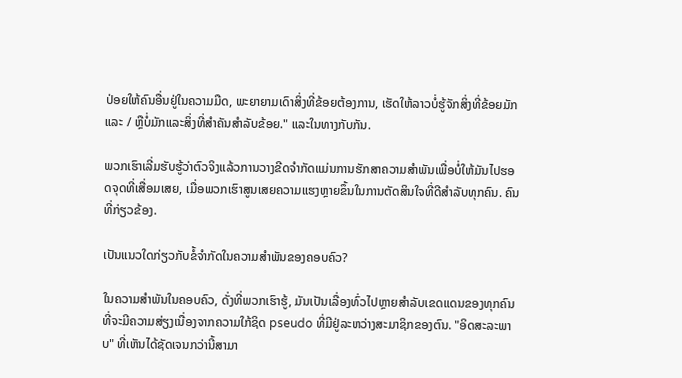ປ່ອຍໃຫ້ຄົນອື່ນຢູ່ໃນຄວາມມືດ, ພະຍາຍາມເດົາສິ່ງທີ່ຂ້ອຍຕ້ອງການ, ເຮັດໃຫ້ລາວບໍ່ຮູ້ຈັກສິ່ງທີ່ຂ້ອຍມັກແລະ / ຫຼືບໍ່ມັກແລະສິ່ງທີ່ສໍາຄັນສໍາລັບຂ້ອຍ." ແລະໃນທາງກັບກັນ.

ພວກເຮົາເລີ່ມຮັບຮູ້ວ່າຕົວຈິງແລ້ວການວາງຂີດຈຳກັດແມ່ນການຮັກສາຄວາມສຳພັນເພື່ອບໍ່ໃຫ້ມັນໄປຮອດຈຸດທີ່ເສື່ອມເສຍ, ເມື່ອພວກເຮົາສູນເສຍຄວາມແຮງຫຼາຍຂຶ້ນໃນການຕັດສິນໃຈທີ່ດີສຳລັບທຸກຄົນ. ຄົນທີ່ກ່ຽວຂ້ອງ.

ເປັນແນວໃດກ່ຽວກັບຂໍ້ຈຳກັດໃນຄວາມສຳພັນຂອງຄອບຄົວ?

ໃນຄວາມສໍາພັນໃນຄອບຄົວ, ດັ່ງທີ່ພວກເຮົາຮູ້, ມັນເປັນເລື່ອງທົ່ວໄປຫຼາຍສໍາລັບເຂດແດນຂອງທຸກຄົນທີ່ຈະມີຄວາມສ່ຽງເນື່ອງຈາກຄວາມໃກ້ຊິດ pseudo ທີ່ມີຢູ່ລະຫວ່າງສະມາຊິກຂອງຕົນ. "ອິດສະລະພາບ" ທີ່ເຫັນໄດ້ຊັດເຈນກວ່ານີ້ສາມາ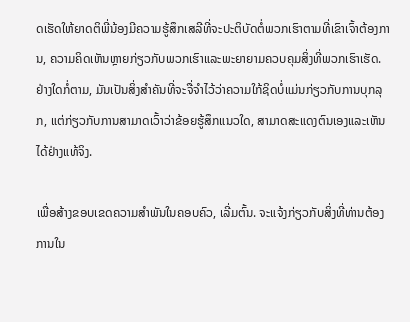ດເຮັດໃຫ້ຍາດຕິພີ່ນ້ອງມີຄວາມຮູ້ສຶກເສລີທີ່ຈະປະຕິບັດຕໍ່ພວກເຮົາຕາມທີ່ເຂົາເຈົ້າຕ້ອງການ, ຄວາມຄິດເຫັນຫຼາຍກ່ຽວກັບພວກເຮົາແລະພະຍາຍາມຄວບຄຸມສິ່ງທີ່ພວກເຮົາເຮັດ. ຢ່າງໃດກໍ່ຕາມ, ມັນເປັນສິ່ງສໍາຄັນທີ່ຈະຈື່ຈໍາໄວ້ວ່າຄວາມໃກ້ຊິດບໍ່ແມ່ນກ່ຽວກັບການບຸກລຸກ, ແຕ່ກ່ຽວກັບການສາມາດເວົ້າວ່າຂ້ອຍຮູ້ສຶກແນວໃດ, ສາມາດສະແດງຕົນເອງແລະເຫັນໄດ້ຢ່າງແທ້ຈິງ.

ເພື່ອສ້າງຂອບເຂດຄວາມສໍາພັນໃນຄອບຄົວ, ເລີ່ມຕົ້ນ. ຈະແຈ້ງກ່ຽວກັບສິ່ງທີ່ທ່ານຕ້ອງການໃນ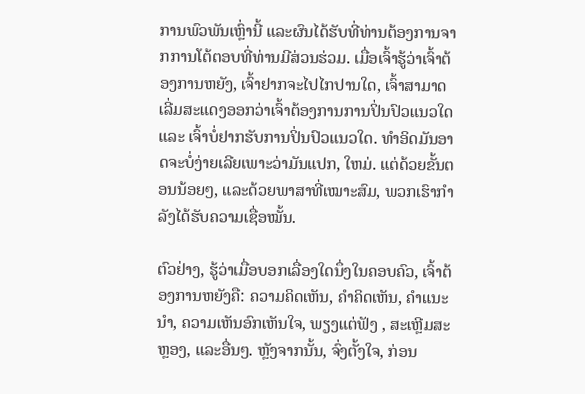ການພົວພັນເຫຼົ່ານີ້ ແລະຜົນໄດ້ຮັບທີ່ທ່ານຕ້ອງການຈາກການໂຕ້ຕອບທີ່ທ່ານມີສ່ວນຮ່ວມ. ເມື່ອເຈົ້າຮູ້ວ່າເຈົ້າຕ້ອງການຫຍັງ, ເຈົ້າຢາກຈະໄປໄກປານໃດ, ເຈົ້າສາມາດເລີ່ມສະແດງອອກວ່າເຈົ້າຕ້ອງການການປິ່ນປົວແນວໃດ ແລະ ເຈົ້າບໍ່ຢາກຮັບການປິ່ນປົວແນວໃດ. ທໍາອິດມັນອາດຈະບໍ່ງ່າຍເລີຍເພາະວ່າມັນແປກ, ໃຫມ່. ແຕ່ດ້ວຍຂັ້ນຕອນນ້ອຍໆ, ແລະດ້ວຍພາສາທີ່ເໝາະສົມ, ພວກເຮົາກຳລັງໄດ້ຮັບຄວາມເຊື່ອໝັ້ນ.

ຕົວຢ່າງ, ຮູ້ວ່າເມື່ອບອກເລື່ອງໃດນຶ່ງໃນຄອບຄົວ, ເຈົ້າຕ້ອງການຫຍັງຄື: ຄວາມຄິດເຫັນ, ຄຳຄິດເຫັນ, ຄຳແນະນຳ, ຄວາມເຫັນອົກເຫັນໃຈ, ພຽງແຕ່ຟັງ , ສະເຫຼີມສະຫຼອງ, ແລະອື່ນໆ. ຫຼັງຈາກນັ້ນ, ຈົ່ງຕັ້ງໃຈ, ກ່ອນ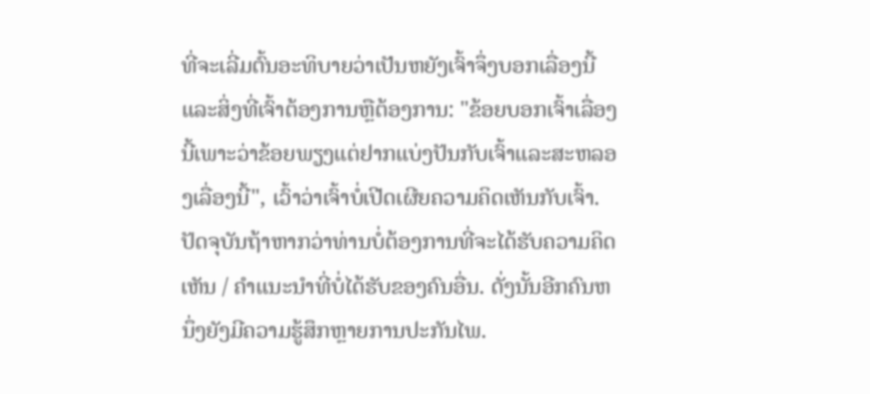ທີ່ຈະເລີ່ມຕົ້ນອະທິບາຍວ່າເປັນຫຍັງເຈົ້າຈຶ່ງບອກເລື່ອງນີ້ແລະສິ່ງທີ່ເຈົ້າຕ້ອງການຫຼືຕ້ອງການ: "ຂ້ອຍບອກເຈົ້າເລື່ອງນີ້ເພາະວ່າຂ້ອຍພຽງແຕ່ຢາກແບ່ງປັນກັບເຈົ້າແລະສະຫລອງເລື່ອງນີ້", ເວົ້າວ່າເຈົ້າບໍ່ເປີດເຜີຍຄວາມຄິດເຫັນກັບເຈົ້າ. ປັດຈຸບັນຖ້າຫາກວ່າທ່ານບໍ່ຕ້ອງການທີ່ຈະໄດ້ຮັບຄວາມຄິດເຫັນ / ຄໍາແນະນໍາທີ່ບໍ່ໄດ້ຮັບຂອງຄົນອື່ນ. ດັ່ງນັ້ນອີກຄົນຫນຶ່ງຍັງມີຄວາມຮູ້ສຶກຫຼາຍການປະກັນໄພ.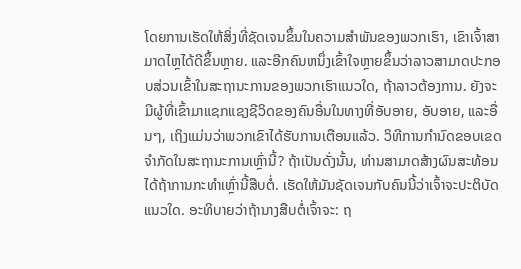ໂດຍການເຮັດໃຫ້ສິ່ງທີ່ຊັດເຈນຂຶ້ນໃນຄວາມສຳພັນຂອງພວກເຮົາ, ເຂົາເຈົ້າສາມາດໄຫຼໄດ້ດີຂຶ້ນຫຼາຍ. ແລະອີກຄົນຫນຶ່ງເຂົ້າໃຈຫຼາຍຂຶ້ນວ່າລາວສາມາດປະກອບສ່ວນເຂົ້າໃນສະຖານະການຂອງພວກເຮົາແນວໃດ, ຖ້າລາວຕ້ອງການ. ຍັງຈະມີຜູ້ທີ່ເຂົ້າມາແຊກແຊງຊີວິດຂອງຄົນອື່ນໃນທາງທີ່ອັບອາຍ, ອັບອາຍ, ແລະອື່ນໆ, ເຖິງແມ່ນວ່າພວກເຂົາໄດ້ຮັບການເຕືອນແລ້ວ. ວິທີການກໍານົດຂອບເຂດຈໍາກັດໃນສະຖານະການເຫຼົ່ານີ້? ຖ້າເປັນດັ່ງນັ້ນ, ທ່ານສາມາດສ້າງຜົນສະທ້ອນໄດ້ຖ້າການກະທໍາເຫຼົ່ານີ້ສືບຕໍ່. ເຮັດໃຫ້ມັນຊັດເຈນກັບຄົນນີ້ວ່າເຈົ້າຈະປະຕິບັດແນວໃດ. ອະທິບາຍວ່າຖ້ານາງສືບຕໍ່ເຈົ້າຈະ: ຖ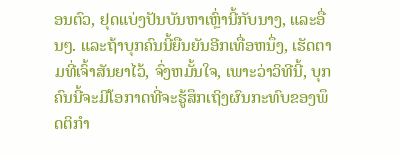ອນຕົວ, ຢຸດແບ່ງປັນບັນຫາເຫຼົ່ານີ້ກັບນາງ, ແລະອື່ນໆ. ແລະຖ້າບຸກຄົນນີ້ຍືນຍັນອີກເທື່ອຫນຶ່ງ, ເຮັດຕາມທີ່ເຈົ້າສັນຍາໄວ້, ຈົ່ງຫມັ້ນໃຈ, ເພາະວ່າວິທີນີ້, ບຸກຄົນນີ້ຈະມີໂອກາດທີ່ຈະຮູ້ສຶກເຖິງຜົນກະທົບຂອງພຶດຕິກໍາ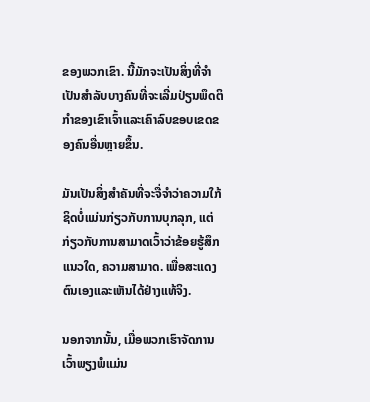ຂອງພວກເຂົາ. ນີ້ມັກຈະເປັນສິ່ງທີ່ຈໍາເປັນສໍາລັບບາງຄົນທີ່ຈະເລີ່ມປ່ຽນພຶດຕິກໍາຂອງເຂົາເຈົ້າແລະເຄົາລົບຂອບເຂດຂອງຄົນອື່ນຫຼາຍຂຶ້ນ.

ມັນເປັນສິ່ງສໍາຄັນທີ່ຈະຈື່ຈໍາວ່າຄວາມໃກ້ຊິດບໍ່ແມ່ນກ່ຽວກັບການບຸກລຸກ, ແຕ່ກ່ຽວກັບການສາມາດເວົ້າວ່າຂ້ອຍຮູ້ສຶກແນວໃດ, ຄວາມສາມາດ. ເພື່ອສະແດງຕົນເອງແລະເຫັນໄດ້ຢ່າງແທ້ຈິງ.

ນອກຈາກນັ້ນ, ເມື່ອພວກເຮົາຈັດການເວົ້າພຽງພໍແມ່ນ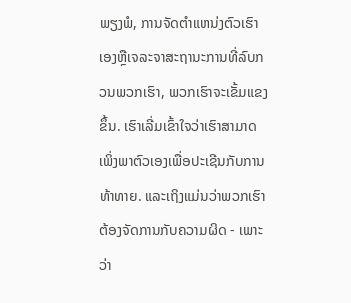ພຽງພໍ, ການຈັດຕໍາແຫນ່ງຕົວເຮົາເອງຫຼືເຈລະຈາສະຖານະການທີ່ລົບກວນພວກເຮົາ, ພວກເຮົາຈະເຂັ້ມແຂງຂຶ້ນ. ເຮົາເລີ່ມເຂົ້າໃຈວ່າເຮົາສາມາດເພິ່ງພາຕົວເອງເພື່ອປະເຊີນກັບການທ້າທາຍ. ແລະເຖິງແມ່ນວ່າພວກເຮົາຕ້ອງຈັດການກັບຄວາມຜິດ - ເພາະວ່າ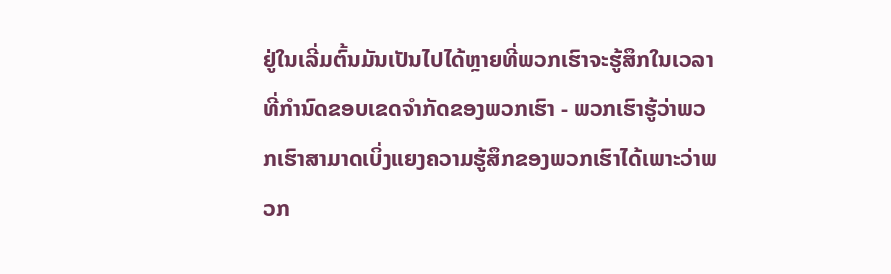ຢູ່ໃນເລີ່ມຕົ້ນມັນເປັນໄປໄດ້ຫຼາຍທີ່ພວກເຮົາຈະຮູ້ສຶກໃນເວລາທີ່ກໍານົດຂອບເຂດຈໍາກັດຂອງພວກເຮົາ - ພວກເຮົາຮູ້ວ່າພວກເຮົາສາມາດເບິ່ງແຍງຄວາມຮູ້ສຶກຂອງພວກເຮົາໄດ້ເພາະວ່າພວກ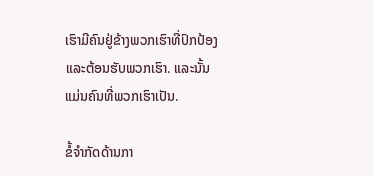ເຮົາມີຄົນຢູ່ຂ້າງພວກເຮົາທີ່ປົກປ້ອງແລະຕ້ອນຮັບພວກເຮົາ. ແລະນັ້ນແມ່ນຄົນທີ່ພວກເຮົາເປັນ.

ຂໍ້ຈຳກັດດ້ານກາ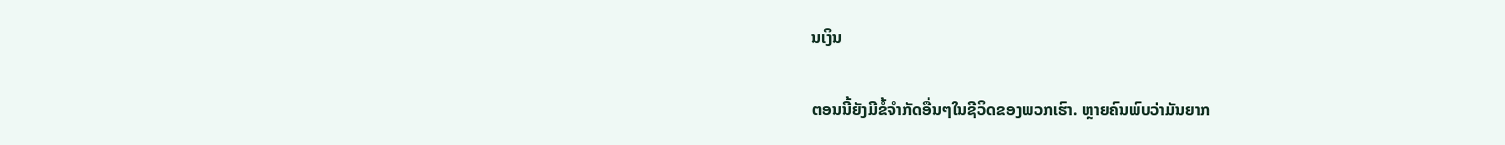ນເງິນ

ຕອນນີ້ຍັງມີຂໍ້ຈຳກັດອື່ນໆໃນຊີວິດຂອງພວກເຮົາ. ຫຼາຍຄົນພົບວ່າມັນຍາກ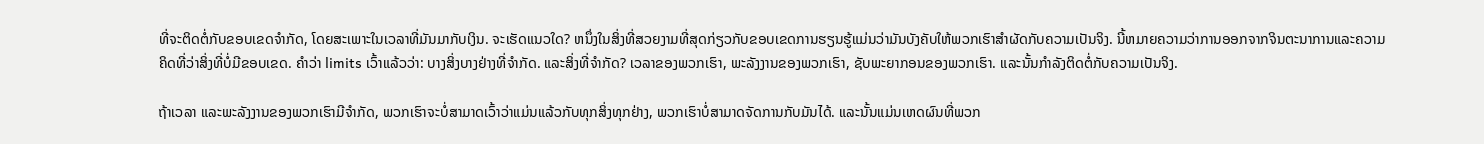ທີ່ຈະຕິດຕໍ່ກັບຂອບເຂດຈໍາກັດ, ໂດຍສະເພາະໃນເວລາທີ່ມັນມາກັບເງິນ. ຈະເຮັດແນວໃດ? ຫນຶ່ງໃນສິ່ງທີ່ສວຍງາມທີ່ສຸດກ່ຽວກັບຂອບເຂດການຮຽນຮູ້ແມ່ນວ່າມັນບັງຄັບໃຫ້ພວກເຮົາສໍາຜັດກັບຄວາມເປັນຈິງ. ນີ້ຫມາຍຄວາມວ່າການອອກຈາກຈິນຕະນາການແລະຄວາມຄິດທີ່ວ່າສິ່ງທີ່ບໍ່ມີຂອບເຂດ. ຄຳວ່າ limits ເວົ້າແລ້ວວ່າ: ບາງສິ່ງບາງຢ່າງທີ່ຈຳກັດ. ແລະສິ່ງທີ່ຈໍາກັດ? ເວລາຂອງພວກເຮົາ, ພະລັງງານຂອງພວກເຮົາ, ຊັບພະຍາກອນຂອງພວກເຮົາ. ແລະນັ້ນກໍາລັງຕິດຕໍ່ກັບຄວາມເປັນຈິງ.

ຖ້າເວລາ ແລະພະລັງງານຂອງພວກເຮົາມີຈໍາກັດ, ພວກເຮົາຈະບໍ່ສາມາດເວົ້າວ່າແມ່ນແລ້ວກັບທຸກສິ່ງທຸກຢ່າງ, ພວກເຮົາບໍ່ສາມາດຈັດການກັບມັນໄດ້. ແລະນັ້ນແມ່ນເຫດຜົນທີ່ພວກ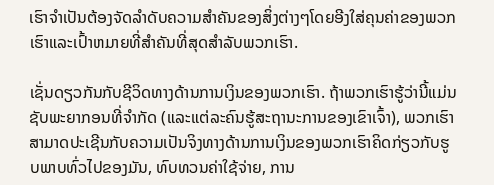ເຮົາຈໍາເປັນຕ້ອງຈັດລໍາດັບຄວາມສໍາຄັນຂອງສິ່ງຕ່າງໆໂດຍອີງໃສ່ຄຸນຄ່າຂອງພວກເຮົາແລະເປົ້າຫມາຍທີ່ສໍາຄັນທີ່ສຸດສໍາລັບພວກເຮົາ.

ເຊັ່ນດຽວກັນກັບຊີວິດທາງດ້ານການເງິນຂອງພວກເຮົາ. ຖ້າພວກເຮົາຮູ້ວ່ານີ້ແມ່ນຊັບພະຍາກອນທີ່ຈໍາກັດ (ແລະແຕ່ລະຄົນຮູ້ສະຖານະການຂອງເຂົາເຈົ້າ), ພວກເຮົາສາມາດປະເຊີນກັບຄວາມເປັນຈິງທາງດ້ານການເງິນຂອງພວກເຮົາຄິດກ່ຽວກັບຮູບພາບທົ່ວໄປຂອງມັນ, ທົບທວນຄ່າໃຊ້ຈ່າຍ, ການ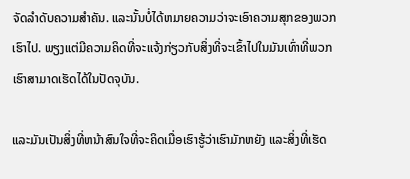ຈັດລໍາດັບຄວາມສໍາຄັນ. ແລະນັ້ນບໍ່ໄດ້ຫມາຍຄວາມວ່າຈະເອົາຄວາມສຸກຂອງພວກເຮົາໄປ. ພຽງແຕ່ມີຄວາມຄິດທີ່ຈະແຈ້ງກ່ຽວກັບສິ່ງທີ່ຈະເຂົ້າໄປໃນມັນເທົ່າທີ່ພວກເຮົາສາມາດເຮັດໄດ້ໃນປັດຈຸບັນ.

ແລະມັນເປັນສິ່ງທີ່ຫນ້າສົນໃຈທີ່ຈະຄິດເມື່ອເຮົາຮູ້ວ່າເຮົາມັກຫຍັງ ແລະສິ່ງທີ່ເຮັດ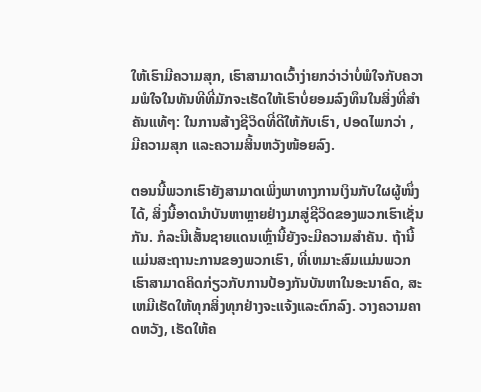ໃຫ້ເຮົາມີຄວາມສຸກ, ເຮົາສາມາດເວົ້າງ່າຍກວ່າວ່າບໍ່ພໍໃຈກັບຄວາມພໍໃຈໃນທັນທີທີ່ມັກຈະເຮັດໃຫ້ເຮົາບໍ່ຍອມລົງທຶນໃນສິ່ງທີ່ສຳຄັນແທ້ໆ: ໃນການສ້າງຊີວິດທີ່ດີໃຫ້ກັບເຮົາ, ປອດໄພກວ່າ , ມີຄວາມສຸກ ແລະຄວາມສິ້ນຫວັງໜ້ອຍລົງ.

ຕອນນີ້ພວກເຮົາຍັງສາມາດເພິ່ງພາທາງການເງິນກັບໃຜຜູ້ໜຶ່ງໄດ້, ສິ່ງນີ້ອາດນຳບັນຫາຫຼາຍຢ່າງມາສູ່ຊີວິດຂອງພວກເຮົາເຊັ່ນກັນ. ກໍລະນີເສັ້ນຊາຍແດນເຫຼົ່ານີ້ຍັງຈະມີຄວາມສໍາຄັນ. ຖ້ານີ້ແມ່ນສະຖານະການຂອງພວກເຮົາ, ທີ່ເຫມາະສົມແມ່ນພວກເຮົາສາມາດຄິດກ່ຽວກັບການປ້ອງກັນບັນຫາໃນອະນາຄົດ, ສະເຫມີເຮັດໃຫ້ທຸກສິ່ງທຸກຢ່າງຈະແຈ້ງແລະຕົກລົງ. ວາງຄວາມຄາດຫວັງ, ເຮັດໃຫ້ຄ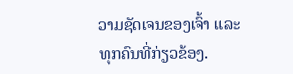ວາມຊັດເຈນຂອງເຈົ້າ ແລະທຸກຄົນທີ່ກ່ຽວຂ້ອງ.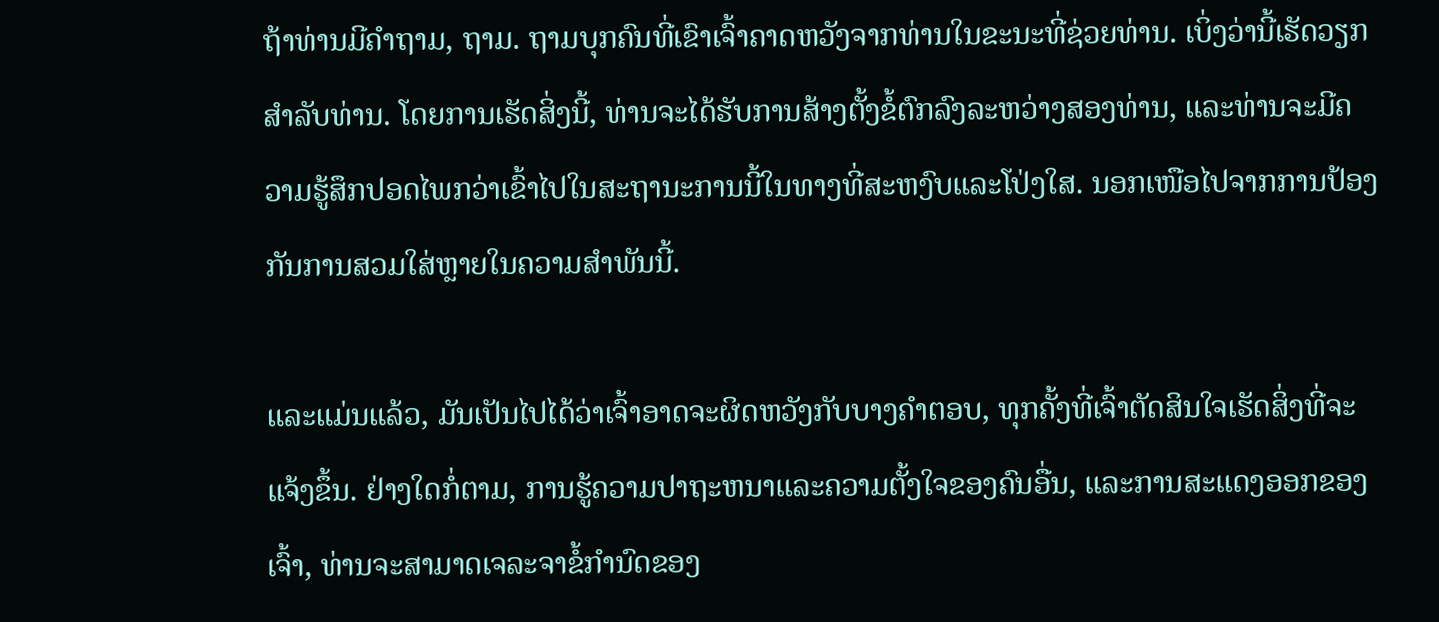ຖ້າທ່ານມີຄຳຖາມ, ຖາມ. ຖາມບຸກຄົນທີ່ເຂົາເຈົ້າຄາດຫວັງຈາກທ່ານໃນຂະນະທີ່ຊ່ວຍທ່ານ. ເບິ່ງວ່ານີ້ເຮັດວຽກສໍາລັບທ່ານ. ໂດຍການເຮັດສິ່ງນີ້, ທ່ານຈະໄດ້ຮັບການສ້າງຕັ້ງຂໍ້ຕົກລົງລະຫວ່າງສອງທ່ານ, ແລະທ່ານຈະມີຄວາມຮູ້ສຶກປອດໄພກວ່າເຂົ້າໄປໃນສະຖານະການນີ້ໃນທາງທີ່ສະຫງົບແລະໂປ່ງໃສ. ນອກເໜືອໄປຈາກການປ້ອງກັນການສວມໃສ່ຫຼາຍໃນຄວາມສຳພັນນີ້.

ແລະແມ່ນແລ້ວ, ມັນເປັນໄປໄດ້ວ່າເຈົ້າອາດຈະຜິດຫວັງກັບບາງຄຳຕອບ, ທຸກຄັ້ງທີ່ເຈົ້າຕັດສິນໃຈເຮັດສິ່ງທີ່ຈະແຈ້ງຂຶ້ນ. ຢ່າງໃດກໍ່ຕາມ, ການຮູ້ຄວາມປາຖະຫນາແລະຄວາມຕັ້ງໃຈຂອງຄົນອື່ນ, ແລະການສະແດງອອກຂອງເຈົ້າ, ທ່ານຈະສາມາດເຈລະຈາຂໍ້ກໍານົດຂອງ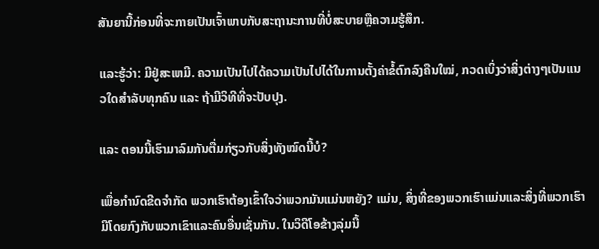ສັນຍານີ້ກ່ອນທີ່ຈະກາຍເປັນເຈົ້າພາບກັບສະຖານະການທີ່ບໍ່ສະບາຍຫຼືຄວາມຮູ້ສຶກ.

ແລະຮູ້ວ່າ: ມີຢູ່ສະເຫມີ. ຄວາມເປັນໄປໄດ້ຄວາມເປັນໄປໄດ້ໃນການຕັ້ງຄ່າຂໍ້ຕົກລົງຄືນໃໝ່, ກວດເບິ່ງວ່າສິ່ງຕ່າງໆເປັນແນວໃດສຳລັບທຸກຄົນ ແລະ ຖ້າມີວິທີທີ່ຈະປັບປຸງ.

ແລະ ຕອນນີ້ເຮົາມາລົມກັນຕື່ມກ່ຽວກັບສິ່ງທັງໝົດນີ້ບໍ?

ເພື່ອກຳນົດຂີດຈຳກັດ ພວກເຮົາຕ້ອງເຂົ້າໃຈວ່າພວກມັນແມ່ນຫຍັງ? ແມ່ນ, ສິ່ງທີ່ຂອງພວກເຮົາແມ່ນແລະສິ່ງທີ່ພວກເຮົາມີໂດຍກົງກັບພວກເຂົາແລະຄົນອື່ນເຊັ່ນກັນ. ໃນວິດີໂອຂ້າງລຸ່ມນີ້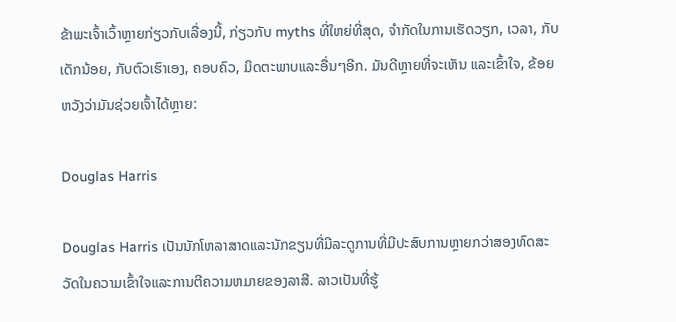ຂ້າພະເຈົ້າເວົ້າຫຼາຍກ່ຽວກັບເລື່ອງນີ້, ກ່ຽວກັບ myths ທີ່ໃຫຍ່ທີ່ສຸດ, ຈໍາກັດໃນການເຮັດວຽກ, ເວລາ, ກັບເດັກນ້ອຍ, ກັບຕົວເຮົາເອງ, ຄອບຄົວ, ມິດຕະພາບແລະອື່ນໆອີກ. ມັນດີຫຼາຍທີ່ຈະເຫັນ ແລະເຂົ້າໃຈ, ຂ້ອຍຫວັງວ່າມັນຊ່ວຍເຈົ້າໄດ້ຫຼາຍ:

Douglas Harris

Douglas Harris ເປັນນັກໂຫລາສາດແລະນັກຂຽນທີ່ມີລະດູການທີ່ມີປະສົບການຫຼາຍກວ່າສອງທົດສະວັດໃນຄວາມເຂົ້າໃຈແລະການຕີຄວາມຫມາຍຂອງລາສີ. ລາວເປັນທີ່ຮູ້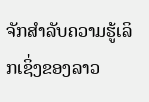ຈັກສໍາລັບຄວາມຮູ້ເລິກເຊິ່ງຂອງລາວ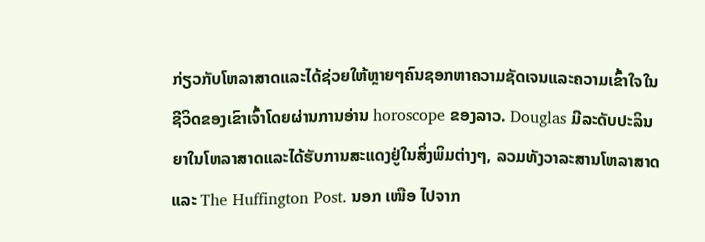ກ່ຽວກັບໂຫລາສາດແລະໄດ້ຊ່ວຍໃຫ້ຫຼາຍໆຄົນຊອກຫາຄວາມຊັດເຈນແລະຄວາມເຂົ້າໃຈໃນຊີວິດຂອງເຂົາເຈົ້າໂດຍຜ່ານການອ່ານ horoscope ຂອງລາວ. Douglas ມີລະດັບປະລິນຍາໃນໂຫລາສາດແລະໄດ້ຮັບການສະແດງຢູ່ໃນສິ່ງພິມຕ່າງໆ, ລວມທັງວາລະສານໂຫລາສາດແລະ The Huffington Post. ນອກ ເໜືອ ໄປຈາກ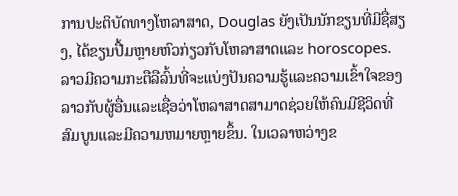ການປະຕິບັດທາງໂຫລາສາດ, Douglas ຍັງເປັນນັກຂຽນທີ່ມີຊື່ສຽງ, ໄດ້ຂຽນປື້ມຫຼາຍຫົວກ່ຽວກັບໂຫລາສາດແລະ horoscopes. ລາວມີຄວາມກະຕືລືລົ້ນທີ່ຈະແບ່ງປັນຄວາມຮູ້ແລະຄວາມເຂົ້າໃຈຂອງລາວກັບຜູ້ອື່ນແລະເຊື່ອວ່າໂຫລາສາດສາມາດຊ່ວຍໃຫ້ຄົນມີຊີວິດທີ່ສົມບູນແລະມີຄວາມຫມາຍຫຼາຍຂຶ້ນ. ໃນເວລາຫວ່າງຂ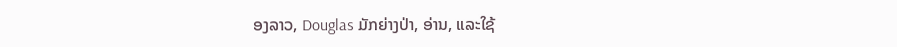ອງລາວ, Douglas ມັກຍ່າງປ່າ, ອ່ານ, ແລະໃຊ້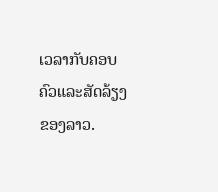ເວລາກັບຄອບຄົວແລະສັດລ້ຽງຂອງລາວ.